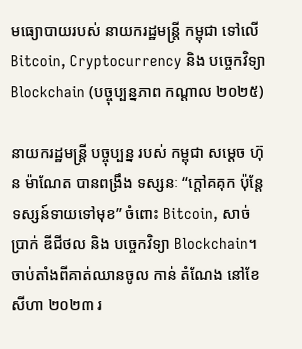មធ្យោបាយរបស់ នាយករដ្ឋមន្ត្រី កម្ពុជា ទៅលើ Bitcoin, Cryptocurrency និង បច្ចេកវិទ្យា Blockchain (បច្ចុប្បន្នភាព កណ្ដាល ២០២៥)

នាយករដ្ឋមន្ត្រី បច្ចុប្បន្ន របស់ កម្ពុជា សម្តេច ហ៊ុន ម៉ាណែត បានពង្រឹង ទស្សនៈ “ក្តៅគគុក ប៉ុន្តែ ទស្សន៍ទាយទៅមុខ” ចំពោះ Bitcoin, សាច់ប្រាក់ ឌីជីថល និង បច្ចេកវិទ្យា Blockchain។ ចាប់តាំងពីគាត់ឈានចូល កាន់ តំណែង នៅខែ សីហា ២០២៣ រ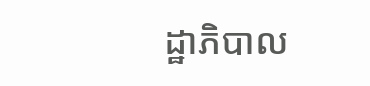ដ្ឋាភិបាល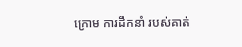ក្រោម ការដឹកនាំ របស់គាត់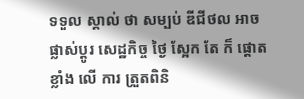ទទួល ស្គាល់ ថា សម្បប់ ឌីជីថល អាច ផ្លាស់ប្ដូរ សេដ្ឋកិច្ច ថ្ងៃ ស្អែក តែ ក៏ ផ្តោតខ្លាំង លើ ការ ត្រួតពិនិ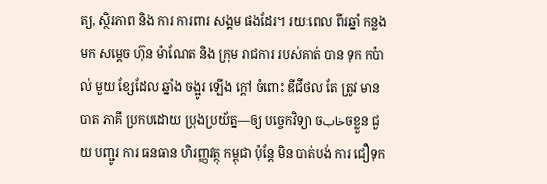ត្យ, ស្ថិរភាព និង ការ ការពារ សង្គម ផងដែរ។ រយៈពេល ពីរឆ្នាំ កន្លងមក សម្តេច ហ៊ុន ម៉ាណែត និង ក្រុម រាជការ របស់គាត់ បាន ទុក កប៉ាល់ មួយ ខ្សែដែល ឆ្នាំង ចង្អូរ ឡើង ក្តៅ ចំពោះ ឌីជីថល តែ ត្រូវ មាន បាត ភាគី ប្រកបដោយ ប្រុងប្រយ័ត្ន—ឲ្យ បច្ចេកវិទ្យា ចخابចខ្លួន ជួយ បញ្ជូរ ការ ធនធាន ហិរញ្ញវត្ថុ កម្ពុជា ប៉ុន្តែ មិន បាត់បង់ ការ ជឿទុក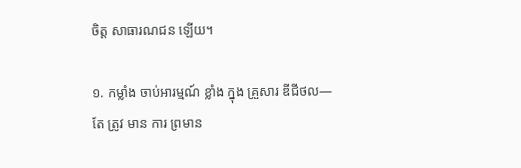ចិត្ត សាធារណជន ឡើយ។

១. កម្លាំង ចាប់អារម្មណ៍ ខ្លាំង ក្នុង គ្រួសារ ឌីជីថល—តែ ត្រូវ មាន ការ ព្រមាន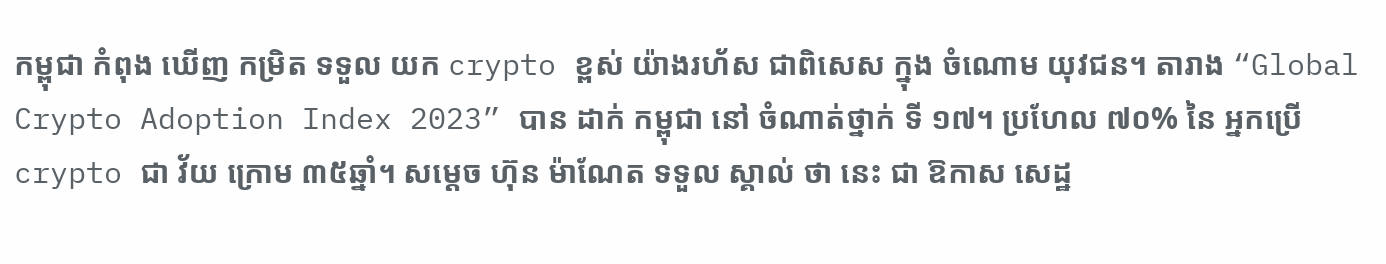កម្ពុជា កំពុង ឃើញ កម្រិត ទទួល យក crypto ខ្ពស់ យ៉ាងរហ័ស ជាពិសេស ក្នុង ចំណោម យុវជន។ តារាង “Global Crypto Adoption Index 2023” បាន ដាក់ កម្ពុជា នៅ ចំណាត់ថ្នាក់ ទី ១៧។ ប្រហែល ៧០% នៃ អ្នកប្រើ crypto ជា វ័យ ក្រោម ៣៥ឆ្នាំ។ សម្តេច ហ៊ុន ម៉ាណែត ទទួល ស្គាល់ ថា នេះ ជា ឱកាស សេដ្ឋ